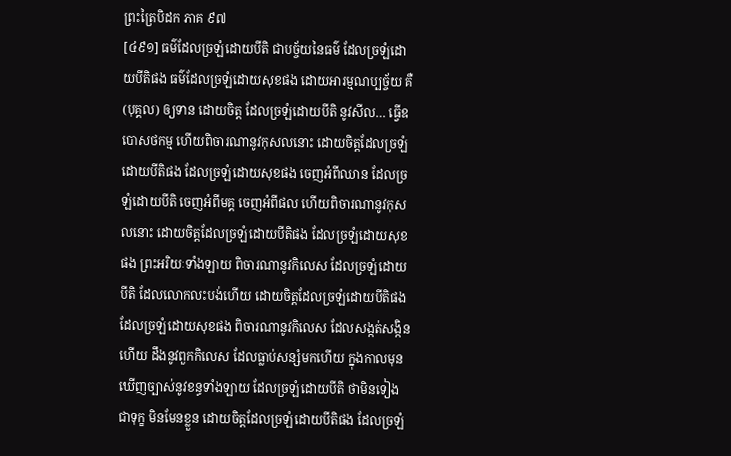ព្រះត្រៃបិដក ភាគ ៩៧
[៤៩១] ធម៌ដែលច្រឡំដោយបីតិ ជាបច្ច័យនៃធម៌ ដែលច្រឡំដោយបីតិផង ធម៌ដែលច្រឡំដោយសុខផង ដោយអារម្មណប្បច្ច័យ គឺ (បុគ្គល) ឲ្យទាន ដោយចិត្ត ដែលច្រឡំដោយបីតិ នូវសីល… ធ្វើឧបោសថកម្ម ហើយពិចារណានូវកុសលនោះ ដោយចិត្តដែលច្រឡំដោយបីតិផង ដែលច្រឡំដោយសុខផង ចេញអំពីឈាន ដែលច្រឡំដោយបីតិ ចេញអំពីមគ្គ ចេញអំពីផល ហើយពិចារណានូវកុសលនោះ ដោយចិត្តដែលច្រឡំដោយបីតិផង ដែលច្រឡំដោយសុខផង ព្រះអរិយៈទាំងឡាយ ពិចារណានូវកិលេស ដែលច្រឡំដោយបីតិ ដែលលោកលះបង់ហើយ ដោយចិត្តដែលច្រឡំដោយបីតិផង ដែលច្រឡំដោយសុខផង ពិចារណានូវកិលេស ដែលសង្កត់សង្កិនហើយ ដឹងនូវពួកកិលេស ដែលធ្លាប់សន្សំមកហើយ ក្នុងកាលមុន ឃើញច្បាស់នូវខន្ធទាំងឡាយ ដែលច្រឡំដោយបីតិ ថាមិនទៀង ជាទុក្ខ មិនមែនខ្លួន ដោយចិត្តដែលច្រឡំដោយបីតិផង ដែលច្រឡំ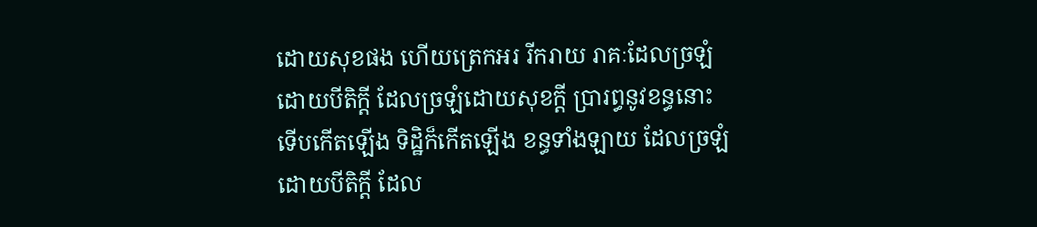ដោយសុខផង ហើយត្រេកអរ រីករាយ រាគៈដែលច្រឡំដោយបីតិក្តី ដែលច្រឡំដោយសុខក្តី ប្រារព្ធនូវខន្ធនោះ ទើបកើតឡើង ទិដ្ឋិក៏កើតឡើង ខន្ធទាំងឡាយ ដែលច្រឡំដោយបីតិក្តី ដែល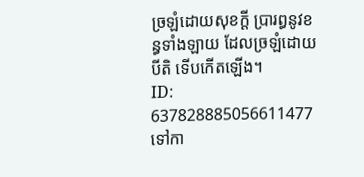ច្រឡំដោយសុខក្តី ប្រារព្ធនូវខន្ធទាំងឡាយ ដែលច្រឡំដោយបីតិ ទើបកើតឡើង។
ID: 637828885056611477
ទៅកា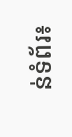ន់ទំព័រ៖